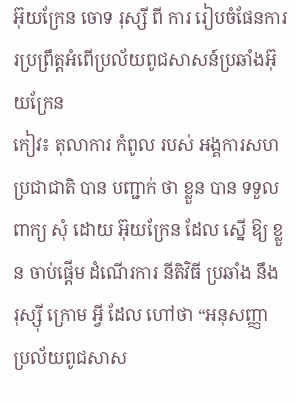អ៊ុយក្រែន ចោទ រុស្សី ពី ការ រៀបចំផែនការរប្រព្រឹត្តអំពើប្រល័យពូជសាសន៍ប្រឆាំងអ៊ុយក្រែន
កៀវ៖ តុលាការ កំពូល របស់ អង្គការសហប្រជាជាតិ បាន បញ្ជាក់ ថា ខ្លួន បាន ទទួល ពាក្យ សុំ ដោយ អ៊ុយក្រែន ដែល ស្នើ ឱ្យ ខ្លួន ចាប់ផ្តើម ដំណើរការ នីតិវិធី ប្រឆាំង នឹង រុស្ស៊ី ក្រោម អ្វី ដែល ហៅថា “អនុសញ្ញា ប្រល័យពូជសាស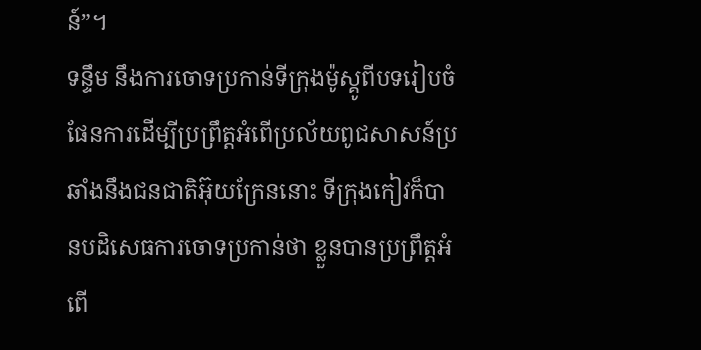ន៍”។
ទន្ទឹម នឹងការចោទប្រកាន់ទីក្រុងម៉ូស្គូពីបទរៀបចំផែនការដើម្បីប្រព្រឹត្តអំពើប្រល័យពូជសាសន៍ប្រឆាំងនឹងជនជាតិអ៊ុយក្រែននោះ ទីក្រុងកៀវក៏បានបដិសេធការចោទប្រកាន់ថា ខ្លួនបានប្រព្រឹត្តអំពើ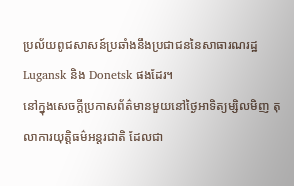ប្រល័យពូជសាសន៍ប្រឆាំងនឹងប្រជាជននៃសាធារណរដ្ឋ Lugansk និង Donetsk ផងដែរ។
នៅក្នុងសេចក្តីប្រកាសព័ត៌មានមួយនៅថ្ងៃអាទិត្យម្សិលមិញ តុលាការយុត្តិធម៌អន្តរជាតិ ដែលជា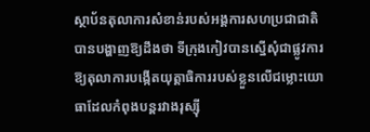ស្ថាប័នតុលាការសំខាន់របស់អង្គការសហប្រជាជាតិ បានបង្ហាញឱ្យដឹងថា ទីក្រុងកៀវបានស្នើសុំជាផ្លូវការឱ្យតុលាការបង្កើតយុត្តាធិការរបស់ខ្លួនលើជម្លោះយោធាដែលកំពុងបន្តរវាងរុស្ស៊ី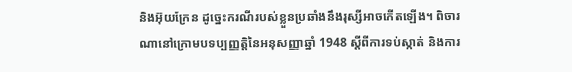និងអ៊ុយក្រែន ដូច្នេះករណីរបស់ខ្លួនប្រឆាំងនឹងរុស្សីអាចកើតឡើង។ ពិចារណានៅក្រោមបទប្បញ្ញត្តិនៃអនុសញ្ញាឆ្នាំ 1948 ស្តីពីការទប់ស្កាត់ និងការ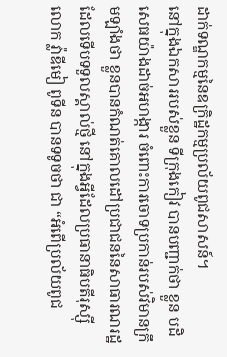ដាក់ទណ្ឌកម្មនៃឧក្រិដ្ឋកម្មប្រល័យពូជសាសន៍។
នៅក្នុងឯកសាររបស់ខ្លួន ទីក្រុងកៀវ បានបញ្ជាក់ថា ខ្លួន បដិសេធយ៉ាងដាច់អហង្ការ ចំពោះការចោទប្រកាន់របស់វិមានក្រឹមឡាំងថា ខ្លួនបានកំណត់គោលដៅប្រជាជននៃសាធារណរដ្ឋដែលទើបទទួលស្គាល់ថ្មី នៅក្នុងអ្វីដែលប្រធានាធិបតីរុស្ស៊ីលោក វ្ល៉ាឌីមៀ ពូទីន បានទទូចថា ជា “អំពើប្រល័យពូជ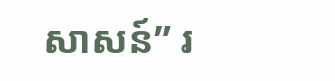សាសន៍” រ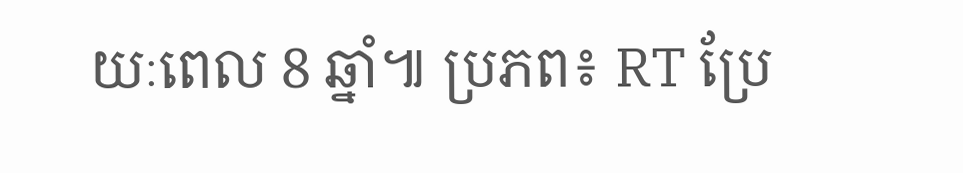យៈពេល 8 ឆ្នាំ៕ ប្រភព៖ RT ប្រែ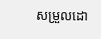សម្រួលដោ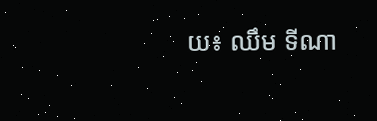យ៖ ឈឹម ទីណា